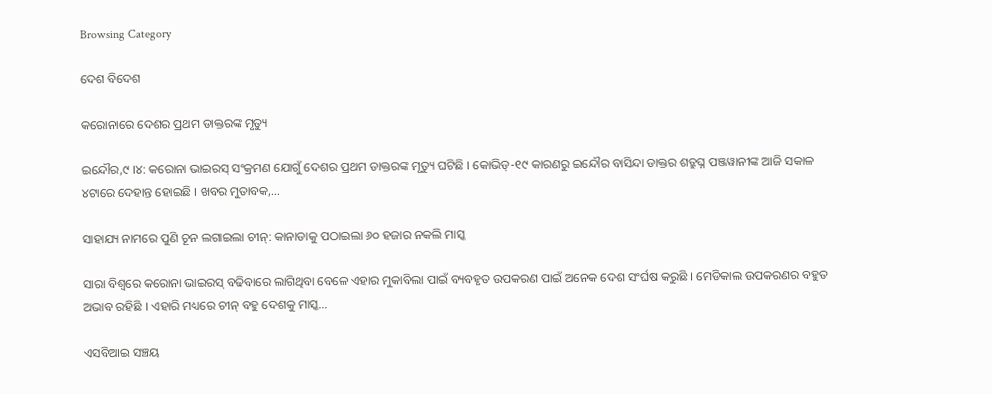Browsing Category

ଦେଶ ବିଦେଶ

କରୋନାରେ ଦେଶର ପ୍ରଥମ ଡାକ୍ତରଙ୍କ ମୃତ୍ୟୁ

ଇନ୍ଦୌର,୯ ।୪: କରୋନା ଭାଇରସ୍ ସଂକ୍ରମଣ ଯୋଗୁଁ ଦେଶର ପ୍ରଥମ ଡାକ୍ତରଙ୍କ ମୃତ୍ୟୁ ଘଟିଛି । କୋଭିଡ୍-୧୯ କାରଣରୁ ଇନ୍ଦୌର ବାସିନ୍ଦା ଡାକ୍ତର ଶତ୍ରୁଘ୍ନ ପଞ୍ଜୱାନୀଙ୍କ ଆଜି ସକାଳ ୪ଟାରେ ଦେହାନ୍ତ ହୋଇଛି । ଖବର ମୁତାବକ,…

ସାହାଯ୍ୟ ନାମରେ ପୁଣି ଚୂନ ଲଗାଇଲା ଚୀନ୍: କାନାଡାକୁ ପଠାଇଲା ୬୦ ହଜାର ନକଲି ମାସ୍କ

ସାରା ବିଶ୍ୱରେ କରୋନା ଭାଇରସ୍ ବଢିବାରେ ଲାଗିଥିବା ବେଳେ ଏହାର ମୁକାବିଲା ପାଇଁ ବ୍ୟବହୃତ ଉପକରଣ ପାଇଁ ଅନେକ ଦେଶ ସଂର୍ଘଷ କରୁଛି । ମେଡିକାଲ ଉପକରଣର ବହୁତ ଅଭାବ ରହିଛି । ଏହାରି ମଧ୍ୟରେ ଚୀନ୍ ବହୁ ଦେଶକୁ ମାସ୍କ…

ଏସବିଆଇ ସଞ୍ଚୟ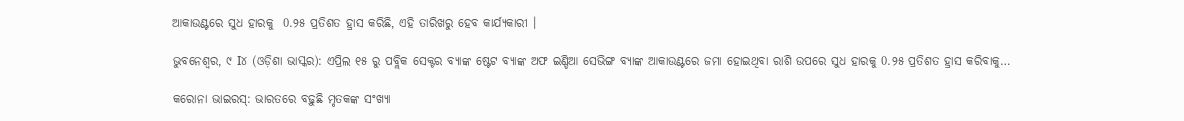ଆକାଉଣ୍ଟରେ ସୁଧ ହାରକୁ  0.୨୫ ପ୍ରତିଶତ ହ୍ରାସ କରିଛି, ଏହି ତାରିଖରୁ ହେବ କାର୍ଯ୍ୟକାରୀ ।

ଭୁବନେଶ୍ୱର, ୯ I୪ (ଓଡ଼ିଶା ଭାସ୍କର): ଏପ୍ରିଲ ୧୫ ରୁ ପବ୍ଲିକ ସେକ୍ଟର ବ୍ୟାଙ୍କ ଷ୍ଟେଟ ବ୍ୟାଙ୍କ ଅଫ ଇଣ୍ଡିଆ ସେଭିଙ୍ଗ ବ୍ୟାଙ୍କ ଆକାଉଣ୍ଟରେ ଜମା ହୋଇଥିବା ରାଶି ଉପରେ ସୁଧ ହାରକୁ 0.୨୫ ପ୍ରତିଶତ ହ୍ରାସ କରିବାକୁ…

କରୋନା ଭାଇରସ୍: ଭାରତରେ ବଢ଼ୁଛି ମୃତକଙ୍କ ସଂଖ୍ୟା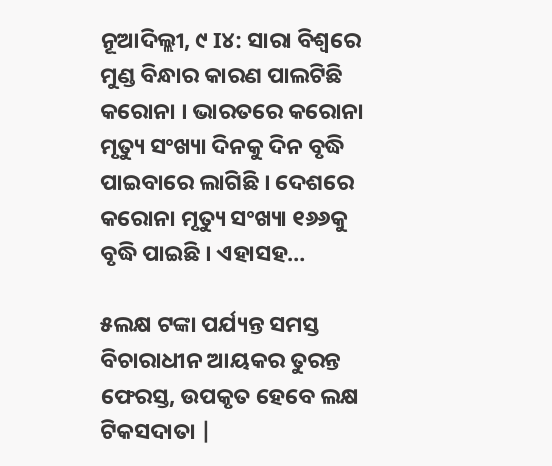ନୂଆଦିଲ୍ଲୀ, ୯ I୪: ସାରା ବିଶ୍ୱରେ ମୁଣ୍ଡ ବିନ୍ଧାର କାରଣ ପାଲଟିଛି କରୋନା । ଭାରତରେ କରୋନା ମୃତ୍ୟୁ ସଂଖ୍ୟା ଦିନକୁ ଦିନ ବୃଦ୍ଧି ପାଇବାରେ ଲାଗିଛି । ଦେଶରେ କରୋନା ମୃତ୍ୟୁ ସଂଖ୍ୟା ୧୬୬କୁ ବୃଦ୍ଧି ପାଇଛି । ଏହାସହ…

୫ଲକ୍ଷ ଟଙ୍କା ପର୍ଯ୍ୟନ୍ତ ସମସ୍ତ ବିଚାରାଧୀନ ଆୟକର ତୁରନ୍ତ ଫେରସ୍ତ, ଉପକୃତ ହେବେ ଲକ୍ଷ ଟିକସଦାତା |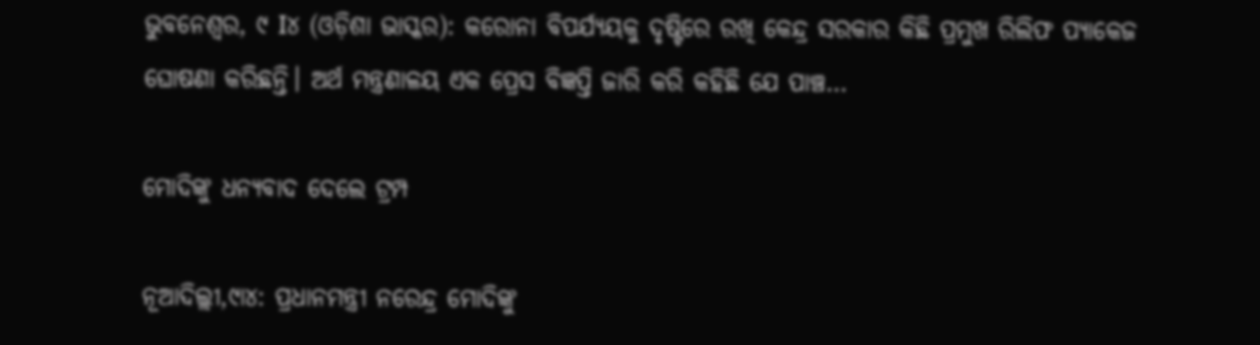ଭୁବନେଶ୍ୱର, ୯ I୪ (ଓଡ଼ିଶା ଭାସ୍କର): କରୋନା ବିପର୍ଯ୍ୟୟକୁ ଦୃଷ୍ଟିରେ ରଖି କେନ୍ଦ୍ର ସରକାର କିଛି ପ୍ରମୁଖ ରିଲିଫ ପ୍ୟାକେଜ ଘୋଷଣା କରିଛନ୍ତି। ଅର୍ଥ ମନ୍ତ୍ରଣାଳୟ ଏକ ପ୍ରେସ ବିଜ୍ଞପ୍ତି ଜାରି କରି କହିଛି ଯେ ପାଞ୍ଚ…

ମୋଦିଙ୍କୁ ଧନ୍ୟବାଦ ଦେଲେ ଟ୍ରମ୍ପ

ନୂଆଦିଲ୍ଲୀ,୯ା୪: ପ୍ରଧାନମନ୍ତ୍ରୀ ନରେନ୍ଦ୍ର ମୋଦିଙ୍କୁ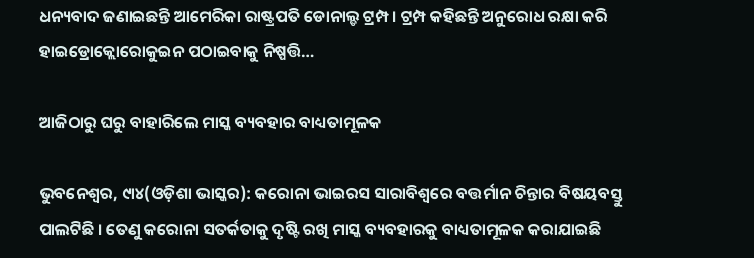ଧନ୍ୟବାଦ ଜଣାଇଛନ୍ତି ଆମେରିକା ରାଷ୍ଟ୍ରପତି ଡୋନାଲ୍ଡ ଟ୍ରମ୍ପ । ଟ୍ରମ୍ପ କହିଛନ୍ତି ଅନୁରୋଧ ରକ୍ଷା କରି ହାଇଡ୍ରୋକ୍ଲୋରୋକୁଇନ ପଠାଇବାକୁ ନିଷ୍ପତ୍ତି…

ଆଜିଠାରୁ ଘରୁ ବାହାରିଲେ ମାସ୍କ ବ୍ୟବହାର ବାଧ୍ୟତାମୂଳକ

ଭୁବନେଶ୍ୱର, ୯ା୪(ଓଡ଼ିଶା ଭାସ୍କର): କରୋନା ଭାଇରସ ସାରାବିଶ୍ୱରେ ବତ୍ତର୍ମାନ ଚିନ୍ତାର ବିଷୟବସ୍ତୁ ପାଲଟିଛି । ତେଣୁ କରୋନା ସତର୍କତାକୁ ଦୃଷ୍ଟି ରଖି ମାସ୍କ ବ୍ୟବହାରକୁ ବାଧ୍ୟତାମୂଳକ କରାଯାଇଛି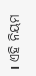। ଏହି ନିୟମ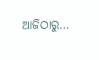ଆଜିଠାରୁ…